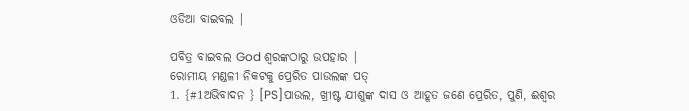ଓଡିଆ ବାଇବଲ |

ପବିତ୍ର ବାଇବଲ God ଶ୍ବରଙ୍କଠାରୁ ଉପହାର |
ରୋମୀୟ ମଣ୍ଡଳୀ ନିକଟକୁ ପ୍ରେରିତ ପାଉଲଙ୍କ ପତ୍
1. {#1ଅଭିବାଦନ } [PS]ପାଉଲ, ଖ୍ରୀଷ୍ଟ ଯୀଶୁଙ୍କ ଦାସ ଓ ଆହୂତ ଜଣେ ପ୍ରେରିତ, ପୁଣି, ଈଶ୍ୱର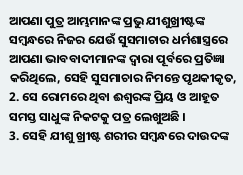ଆପଣା ପୁତ୍ର ଆମ୍ଭମାନଙ୍କ ପ୍ରଭୁ ଯୀଶୁଖ୍ରୀଷ୍ଟଙ୍କ ସମ୍ବନ୍ଧରେ ନିଜର ଯେଉଁ ସୁସମାଚାର ଧର୍ମଶାସ୍ତ୍ରରେ ଆପଣା ଭାବବାଦୀମାନଙ୍କ ଦ୍ୱାରା ପୂର୍ବରେ ପ୍ରତିଜ୍ଞା କରିଥିଲେ, ସେହି ସୁସମାଚାର ନିମନ୍ତେ ପୃଥକୀକୃତ,
2. ସେ ରୋମରେ ଥିବା ଈଶ୍ୱରଙ୍କ ପ୍ରିୟ ଓ ଆହୂତ ସମସ୍ତ ସାଧୁଙ୍କ ନିକଟକୁ ପତ୍ର ଲେଖୁଅଛି ।
3. ସେହି ଯୀଶୁ ଖ୍ରୀଷ୍ଟ ଶରୀର ସମ୍ବନ୍ଧରେ ଦାଉଦଙ୍କ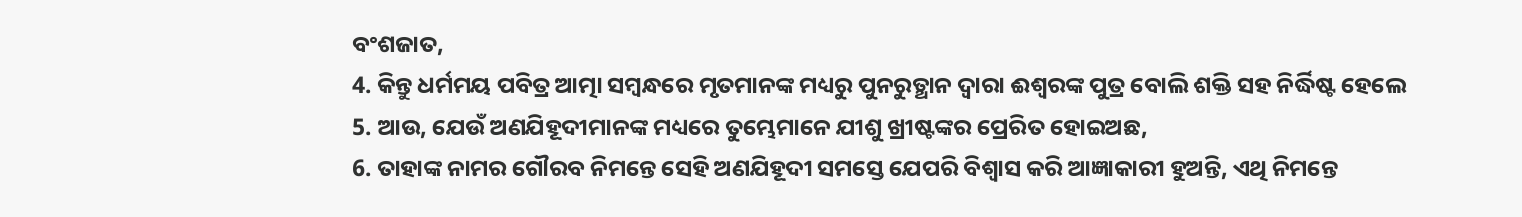ବଂଶଜାତ,
4. କିନ୍ତୁ ଧର୍ମମୟ ପବିତ୍ର ଆତ୍ମା ସମ୍ବନ୍ଧରେ ମୃତମାନଙ୍କ ମଧ୍ୟରୁ ପୁନରୁତ୍ଥାନ ଦ୍ୱାରା ଈଶ୍ୱରଙ୍କ ପୁତ୍ର ବୋଲି ଶକ୍ତି ସହ ନିର୍ଦ୍ଧିଷ୍ଟ ହେଲେ
5. ଆଉ, ଯେଉଁ ଅଣଯିହୂଦୀମାନଙ୍କ ମଧ୍ୟରେ ତୁମ୍ଭେମାନେ ଯୀଶୁ ଖ୍ରୀଷ୍ଟଙ୍କର ପ୍ରେରିତ ହୋଇଅଛ,
6. ତାହାଙ୍କ ନାମର ଗୌରବ ନିମନ୍ତେ ସେହି ଅଣଯିହୂଦୀ ସମସ୍ତେ ଯେପରି ବିଶ୍ୱାସ କରି ଆଜ୍ଞାକାରୀ ହୁଅନ୍ତି, ଏଥି ନିମନ୍ତେ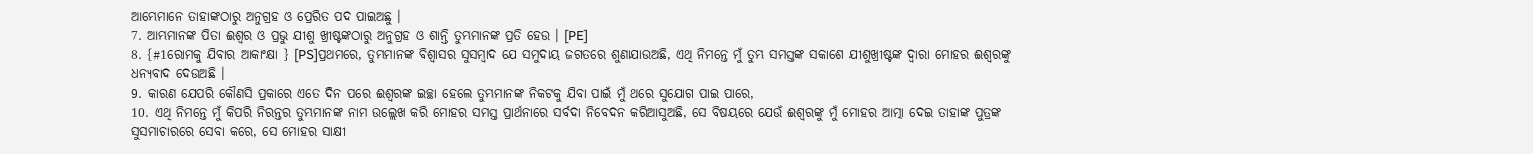ଆମ୍ଭେମାନେ ତାହାଙ୍କଠାରୁ ଅନୁଗ୍ରହ ଓ ପ୍ରେରିତ ପଦ ପାଇଅଛୁ ।
7. ଆମ୍ଭମାନଙ୍କ ପିତା ଈଶ୍ୱର ଓ ପ୍ରଭୁ ଯୀଶୁ ଖ୍ରୀଷ୍ଟଙ୍କଠାରୁ ଅନୁଗ୍ରହ ଓ ଶାନ୍ତି ତୁମ୍ଭମାନଙ୍କ ପ୍ରତି ହେଉ । [PE]
8. {#1ରୋମକୁ ଯିବାର ଆକାଂକ୍ଷା } [PS]ପ୍ରଥମରେ, ତୁମ୍ଭମାନଙ୍କ ବିଶ୍ୱାସର ସୁସମ୍ବାଦ ଯେ ସମୁଦାୟ ଜଗତରେ ଶୁଣାଯାଉଅଛି, ଏଥି ନିମନ୍ତେ ମୁଁ ତୁମ୍ଭ ସମସ୍ତଙ୍କ ସକାଶେ ଯୀଶୁଖ୍ରୀଷ୍ଟଙ୍କ ଦ୍ୱାରା ମୋହର ଈଶ୍ୱରଙ୍କୁ ଧନ୍ୟବାଦ ଦେଉଅଛି ।
9. କାରଣ ଯେପରି କୌଣସି ପ୍ରକାରେ ଏତେ ଦିନ ପରେ ଈଶ୍ୱରଙ୍କ ଇଚ୍ଛା ହେଲେ ତୁମ୍ଭମାନଙ୍କ ନିକଟକୁ ଯିବା ପାଇଁ ମୁଁ ଥରେ ସୁଯୋଗ ପାଇ ପାରେ,
10. ଏଥି ନିମନ୍ତେ ମୁଁ କିପରି ନିରନ୍ତର ତୁମ୍ଭମାନଙ୍କ ନାମ ଉଲ୍ଲେଖ କରି ମୋହର ସମସ୍ତ ପ୍ରାର୍ଥନାରେ ସର୍ବଦା ନିବେଦନ କରିଆସୁଅଛି, ସେ ବିଷୟରେ ଯେଉଁ ଈଶ୍ୱରଙ୍କୁ ମୁଁ ମୋହର ଆତ୍ମା ଦେଇ ତାହାଙ୍କ ପୁତ୍ରଙ୍କ ସୁସମାଚାରରେ ସେବା କରେ, ସେ ମୋହର ସାକ୍ଷୀ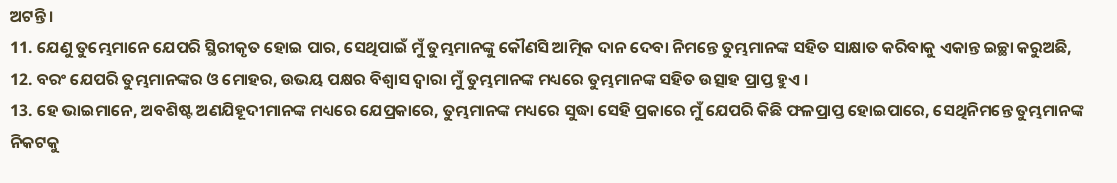ଅଟନ୍ତି ।
11. ଯେଣୁ ତୁମ୍ଭେମାନେ ଯେପରି ସ୍ଥିରୀକୃତ ହୋଇ ପାର, ସେଥିପାଇଁ ମୁଁ ତୁମ୍ଭମାନଙ୍କୁ କୌଣସି ଆତ୍ମିକ ଦାନ ଦେବା ନିମନ୍ତେ ତୁମ୍ଭମାନଙ୍କ ସହିତ ସାକ୍ଷାତ କରିବାକୁ ଏକାନ୍ତ ଇଚ୍ଛା କରୁଅଛି,
12. ବରଂ ଯେପରି ତୁମ୍ଭମାନଙ୍କର ଓ ମୋହର, ଉଭୟ ପକ୍ଷର ବିଶ୍ୱାସ ଦ୍ୱାରା ମୁଁ ତୁମ୍ଭମାନଙ୍କ ମଧ୍ୟରେ ତୁମ୍ଭମାନଙ୍କ ସହିତ ଉତ୍ସାହ ପ୍ରାପ୍ତ ହୁଏ ।
13. ହେ ଭାଇମାନେ, ଅବଶିଷ୍ଟ ଅଣଯିହୂଦୀମାନଙ୍କ ମଧ୍ୟରେ ଯେପ୍ରକାରେ, ତୁମ୍ଭମାନଙ୍କ ମଧ୍ୟରେ ସୁଦ୍ଧା ସେହି ପ୍ରକାରେ ମୁଁ ଯେପରି କିଛି ଫଳପ୍ରାପ୍ତ ହୋଇପାରେ, ସେଥିନିମନ୍ତେ ତୁମ୍ଭମାନଙ୍କ ନିକଟକୁ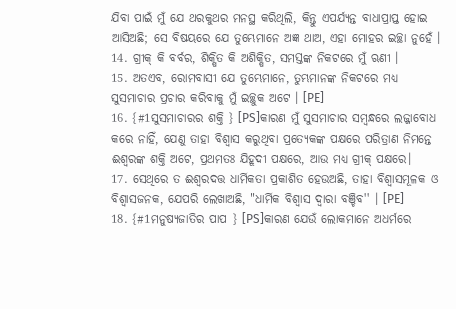ଯିବା ପାଇଁ ମୁଁ ଯେ ଥରକୁଥର ମନସ୍ଥ କରିଥିଲି, କିନ୍ତୁ ଏପର୍ଯ୍ୟନ୍ତ ବାଧାପ୍ରାପ୍ତ ହୋଇ ଆସିଅଛି; ସେ ବିଷୟରେ ଯେ ତୁମ୍ଭେମାନେ ଅଜ୍ଞ ଥାଅ, ଏହା ମୋହର ଇଚ୍ଛା ନୁହେଁ ।
14. ଗ୍ରୀକ୍‍ କି ବର୍ବର, ଶିକ୍ଷିତ କି ଅଶିକ୍ଷିତ, ସମସ୍ତଙ୍କ ନିକଟରେ ମୁଁ ଋଣୀ ।
15. ଅତଏବ, ରୋମବାସୀ ଯେ ତୁମ୍ଭେମାନେ, ତୁମ୍ଭମାନଙ୍କ ନିକଟରେ ମଧ୍ୟ ସୁସମାଚାର ପ୍ରଚାର କରିବାକୁ ମୁଁ ଇଚ୍ଛୁକ ଅଟେ । [PE]
16. {#1ସୁସମାଚାରର ଶକ୍ତି } [PS]କାରଣ ମୁଁ ସୁସମାଚାର ସମ୍ବନ୍ଧରେ ଲଜ୍ଜାବୋଧ କରେ ନାହିଁ, ଯେଣୁ ତାହା ବିଶ୍ୱାସ କରୁଥିବା ପ୍ରତ୍ୟେକଙ୍କ ପକ୍ଷରେ ପରିତ୍ରାଣ ନିମନ୍ତେ ଈଶ୍ୱରଙ୍କ ଶକ୍ତି ଅଟେ, ପ୍ରଥମତଃ ଯିହୂଦୀ ପକ୍ଷରେ, ଆଉ ମଧ୍ୟ ଗ୍ରୀକ୍‍ ପକ୍ଷରେ।
17. ସେଥିରେ ତ ଈଶ୍ୱରଦତ୍ତ ଧାର୍ମିକତା ପ୍ରକାଶିତ ହେଉଅଛି, ତାହା ବିଶ୍ୱାସମୂଳକ ଓ ବିଶ୍ୱାସଜନକ, ଯେପରି ଲେଖାଅଛି, "ଧାର୍ମିକ ବିଶ୍ୱାସ ଦ୍ୱାରା ବଞ୍ଚିବ'' । [PE]
18. {#1ମନୁଷ୍ୟଜାତିର ପାପ } [PS]କାରଣ ଯେଉଁ ଲୋକମାନେ ଅଧର୍ମରେ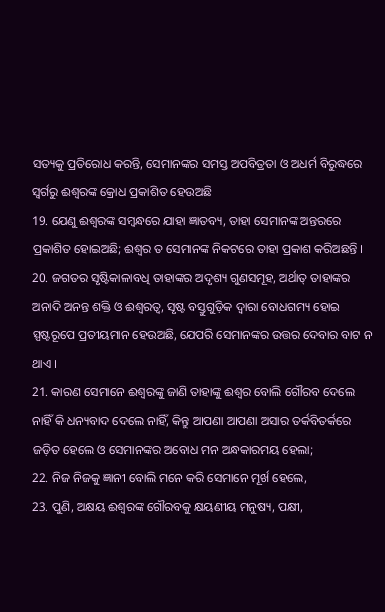ସତ୍ୟକୁ ପ୍ରତିରୋଧ କରନ୍ତି, ସେମାନଙ୍କର ସମସ୍ତ ଅପବିତ୍ରତା ଓ ଅଧର୍ମ ବିରୁଦ୍ଧରେ ସ୍ୱର୍ଗରୁ ଈଶ୍ୱରଙ୍କ କ୍ରୋଧ ପ୍ରକାଶିତ ହେଉଅଛି
19. ଯେଣୁ ଈଶ୍ୱରଙ୍କ ସମ୍ବନ୍ଧରେ ଯାହା ଜ୍ଞାତବ୍ୟ, ତାହା ସେମାନଙ୍କ ଅନ୍ତରରେ ପ୍ରକାଶିତ ହୋଇଅଛି; ଈଶ୍ୱର ତ ସେମାନଙ୍କ ନିକଟରେ ତାହା ପ୍ରକାଶ କରିଅଛନ୍ତି ।
20. ଜଗତର ସୃଷ୍ଟିକାଳାବଧି ତାହାଙ୍କର ଅଦୃଶ୍ୟ ଗୁଣସମୂହ, ଅର୍ଥାତ୍‍ ତାହାଙ୍କର ଅନାଦି ଅନନ୍ତ ଶକ୍ତି ଓ ଈଶ୍ୱରତ୍ୱ, ସୃଷ୍ଟ ବସ୍ତୁଗୁଡ଼ିକ ଦ୍ୱାରା ବୋଧଗମ୍ୟ ହୋଇ ସ୍ପଷ୍ଟରୂପେ ପ୍ରତୀୟମାନ ହେଉଅଛି, ଯେପରି ସେମାନଙ୍କର ଉତ୍ତର ଦେବାର ବାଟ ନ ଥାଏ ।
21. କାରଣ ସେମାନେ ଈଶ୍ୱରଙ୍କୁ ଜାଣି ତାହାଙ୍କୁ ଈଶ୍ୱର ବୋଲି ଗୌରବ ଦେଲେ ନାହିଁ କି ଧନ୍ୟବାଦ ଦେଲେ ନାହିଁ, କିନ୍ତୁ ଆପଣା ଆପଣା ଅସାର ତର୍କବିତର୍କରେ ଜଡ଼ିତ ହେଲେ ଓ ସେମାନଙ୍କର ଅବୋଧ ମନ ଅନ୍ଧକାରମୟ ହେଲା;
22. ନିଜ ନିଜକୁ ଜ୍ଞାନୀ ବୋଲି ମନେ କରି ସେମାନେ ମୂର୍ଖ ହେଲେ,
23. ପୁଣି, ଅକ୍ଷୟ ଈଶ୍ୱରଙ୍କ ଗୌରବକୁ କ୍ଷୟଣୀୟ ମନୁଷ୍ୟ, ପକ୍ଷୀ,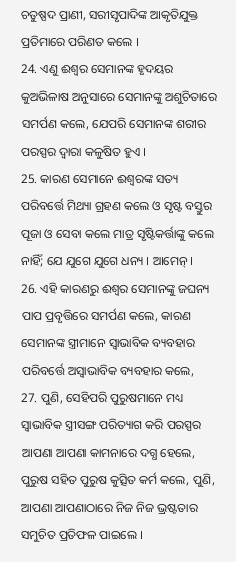ଚତୁଷ୍ପଦ ପ୍ରାଣୀ, ସରୀସୃପାଦିଙ୍କ ଆକୃତିଯୁକ୍ତ ପ୍ରତିମାରେ ପରିଣତ କଲେ ।
24. ଏଣୁ ଈଶ୍ୱର ସେମାନଙ୍କ ହୃଦୟର କୁଅଭିଳାଷ ଅନୁସାରେ ସେମାନଙ୍କୁ ଅଶୁଚିତାରେ ସମର୍ପଣ କଲେ, ଯେପରି ସେମାନଙ୍କ ଶରୀର ପରସ୍ପର ଦ୍ୱାରା କଳୁଷିତ ହୁଏ ।
25. କାରଣ ସେମାନେ ଈଶ୍ୱରଙ୍କ ସତ୍ୟ ପରିବର୍ତ୍ତେ ମିଥ୍ୟା ଗ୍ରହଣ କଲେ ଓ ସୃଷ୍ଟ ବସ୍ତୁର ପୂଜା ଓ ସେବା କଲେ ମାତ୍ର ସୃଷ୍ଟିକର୍ତ୍ତାଙ୍କୁ କଲେ ନାହିଁ; ଯେ ଯୁଗେ ଯୁଗେ ଧନ୍ୟ । ଆମେନ୍‍ ।
26. ଏହି କାରଣରୁ ଈଶ୍ୱର ସେମାନଙ୍କୁ ଜଘନ୍ୟ ପାପ ପ୍ରବୃତ୍ତିରେ ସମର୍ପଣ କଲେ, କାରଣ ସେମାନଙ୍କ ସ୍ତ୍ରୀମାନେ ସ୍ୱାଭାବିକ ବ୍ୟବହାର ପରିବର୍ତ୍ତେ ଅସ୍ୱାଭାବିକ ବ୍ୟବହାର କଲେ,
27. ପୁଣି, ସେହିପରି ପୁରୁଷମାନେ ମଧ୍ୟ ସ୍ୱାଭାବିକ ସ୍ତ୍ରୀସଙ୍ଗ ପରିତ୍ୟାଗ କରି ପରସ୍ପର ଆପଣା ଆପଣା କାମନାରେ ଦଗ୍ଧ ହେଲେ, ପୁରୁଷ ସହିତ ପୁରୁଷ କୁତ୍ସିତ କର୍ମ କଲେ, ପୁଣି, ଆପଣା ଆପଣାଠାରେ ନିଜ ନିଜ ଭ୍ରଷ୍ଟତାର ସମୁଚିତ ପ୍ରତିଫଳ ପାଇଲେ ।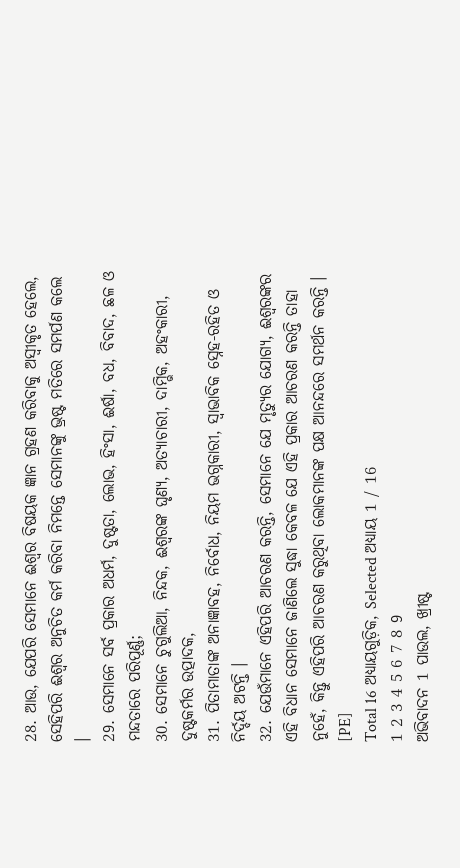28. ଆଉ, ଯେପରି ସେମାନେ ଈଶ୍ୱର ବିଷୟକ ଜ୍ଞାନ ଗ୍ରହଣ କରିବାକୁ ଅସ୍ୱୀକୃତ ହେଲେ, ସେହିପରି ଈଶ୍ୱର ଅନୁଚିତ କର୍ମ କରିବା ନିମନ୍ତେ ସେମାନଙ୍କୁ ଭ୍ରଷ୍ଟ ମତିରେ ସମର୍ପଣ କଲେ ।
29. ସେମାନେ ସର୍ବ ପ୍ରକାର ଅଧର୍ମ, ଦୁଷ୍ଟତା, ଲୋଭ, ହିଂସା, ଈର୍ଷା, ବଧ, ବିବାଦ, ଛଳ ଓ ମନ୍ଦତାରେ ପରିପୂର୍ଣ୍ଣ;
30. ସେମାନେ ଚୁଗୁଲିଆ, ନିନ୍ଦକ, ଈଶ୍ୱରଙ୍କ ଘୃଣ୍ୟ, ଅତ୍ୟାଚାରୀ, ଦାମ୍ଭିକ, ଅହଂକାରୀ, ଦୁଷ୍ଟକର୍ମର ଉତ୍ପାଦକ,
31. ପିତାମାତାଙ୍କ ଅନାଜ୍ଞାବହ, ନିର୍ବୋଧ, ନିୟମ ଭଗ୍ନକାରୀ, ସ୍ୱାଭାବିକ ସ୍ନେହ-ରହିତ ଓ ନିର୍ଦ୍ଦୟ ଅଟନ୍ତି ।
32. ଯେଉଁମାନେ ଏହିପରି ଆଚରଣ କରନ୍ତି, ସେମାନେ ଯେ ମୃତ୍ୟୁର ଯୋଗ୍ୟ, ଈଶ୍ୱରଙ୍କର ଏହି ବିଧାନ ସେମାନେ ଜାଣିଲେ ସୁଦ୍ଧା କେବଳ ଯେ ଏହି ପ୍ରକାର ଆଚରଣ କରନ୍ତି ତାହା ନୁହେଁ, କିନ୍ତୁ ଏହିପରି ଆଚରଣ କରୁଥିବା ଲୋକମାନଙ୍କ ପକ୍ଷ ଆନନ୍ଦରେ ସମର୍ଥନ କରନ୍ତି । [PE]
Total 16 ଅଧ୍ୟାୟଗୁଡ଼ିକ, Selected ଅଧ୍ୟାୟ 1 / 16
1 2 3 4 5 6 7 8 9
ଅଭିବାଦନ 1 ପାଉଲ, ଖ୍ରୀଷ୍ଟ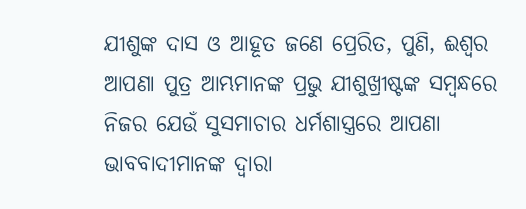ଯୀଶୁଙ୍କ ଦାସ ଓ ଆହୂତ ଜଣେ ପ୍ରେରିତ, ପୁଣି, ଈଶ୍ୱର ଆପଣା ପୁତ୍ର ଆମ୍ଭମାନଙ୍କ ପ୍ରଭୁ ଯୀଶୁଖ୍ରୀଷ୍ଟଙ୍କ ସମ୍ବନ୍ଧରେ ନିଜର ଯେଉଁ ସୁସମାଚାର ଧର୍ମଶାସ୍ତ୍ରରେ ଆପଣା ଭାବବାଦୀମାନଙ୍କ ଦ୍ୱାରା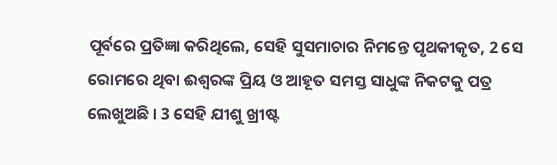ପୂର୍ବରେ ପ୍ରତିଜ୍ଞା କରିଥିଲେ, ସେହି ସୁସମାଚାର ନିମନ୍ତେ ପୃଥକୀକୃତ, 2 ସେ ରୋମରେ ଥିବା ଈଶ୍ୱରଙ୍କ ପ୍ରିୟ ଓ ଆହୂତ ସମସ୍ତ ସାଧୁଙ୍କ ନିକଟକୁ ପତ୍ର ଲେଖୁଅଛି । 3 ସେହି ଯୀଶୁ ଖ୍ରୀଷ୍ଟ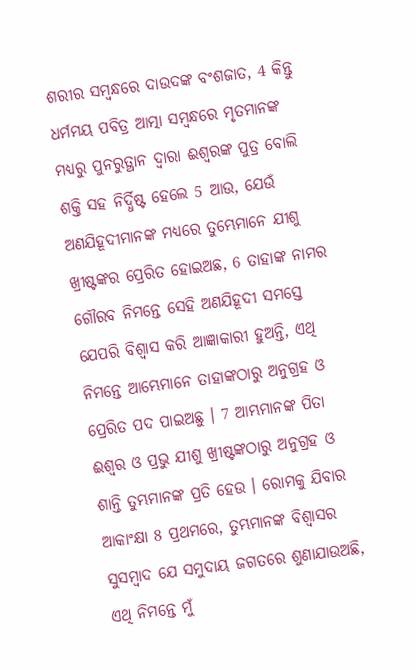ଶରୀର ସମ୍ବନ୍ଧରେ ଦାଉଦଙ୍କ ବଂଶଜାତ, 4 କିନ୍ତୁ ଧର୍ମମୟ ପବିତ୍ର ଆତ୍ମା ସମ୍ବନ୍ଧରେ ମୃତମାନଙ୍କ ମଧ୍ୟରୁ ପୁନରୁତ୍ଥାନ ଦ୍ୱାରା ଈଶ୍ୱରଙ୍କ ପୁତ୍ର ବୋଲି ଶକ୍ତି ସହ ନିର୍ଦ୍ଧିଷ୍ଟ ହେଲେ 5 ଆଉ, ଯେଉଁ ଅଣଯିହୂଦୀମାନଙ୍କ ମଧ୍ୟରେ ତୁମ୍ଭେମାନେ ଯୀଶୁ ଖ୍ରୀଷ୍ଟଙ୍କର ପ୍ରେରିତ ହୋଇଅଛ, 6 ତାହାଙ୍କ ନାମର ଗୌରବ ନିମନ୍ତେ ସେହି ଅଣଯିହୂଦୀ ସମସ୍ତେ ଯେପରି ବିଶ୍ୱାସ କରି ଆଜ୍ଞାକାରୀ ହୁଅନ୍ତି, ଏଥି ନିମନ୍ତେ ଆମ୍ଭେମାନେ ତାହାଙ୍କଠାରୁ ଅନୁଗ୍ରହ ଓ ପ୍ରେରିତ ପଦ ପାଇଅଛୁ । 7 ଆମ୍ଭମାନଙ୍କ ପିତା ଈଶ୍ୱର ଓ ପ୍ରଭୁ ଯୀଶୁ ଖ୍ରୀଷ୍ଟଙ୍କଠାରୁ ଅନୁଗ୍ରହ ଓ ଶାନ୍ତି ତୁମ୍ଭମାନଙ୍କ ପ୍ରତି ହେଉ । ରୋମକୁ ଯିବାର ଆକାଂକ୍ଷା 8 ପ୍ରଥମରେ, ତୁମ୍ଭମାନଙ୍କ ବିଶ୍ୱାସର ସୁସମ୍ବାଦ ଯେ ସମୁଦାୟ ଜଗତରେ ଶୁଣାଯାଉଅଛି, ଏଥି ନିମନ୍ତେ ମୁଁ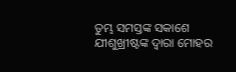ତୁମ୍ଭ ସମସ୍ତଙ୍କ ସକାଶେ ଯୀଶୁଖ୍ରୀଷ୍ଟଙ୍କ ଦ୍ୱାରା ମୋହର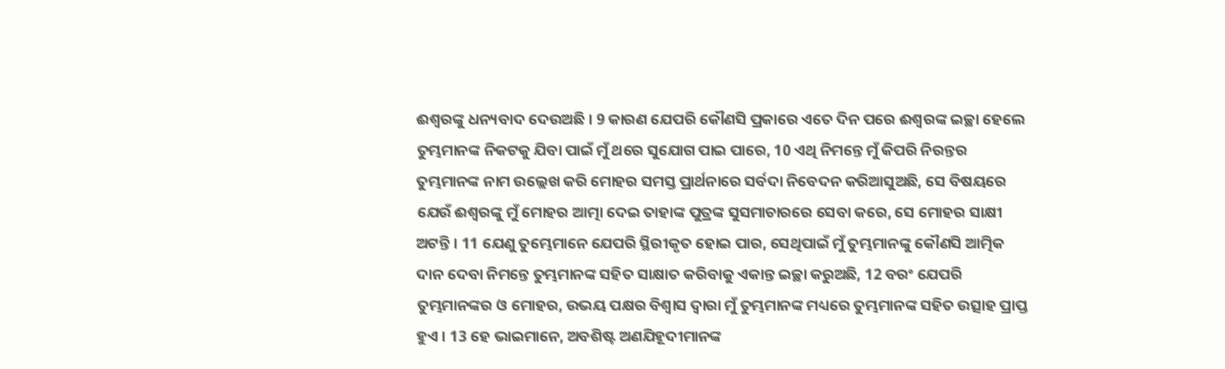ଈଶ୍ୱରଙ୍କୁ ଧନ୍ୟବାଦ ଦେଉଅଛି । 9 କାରଣ ଯେପରି କୌଣସି ପ୍ରକାରେ ଏତେ ଦିନ ପରେ ଈଶ୍ୱରଙ୍କ ଇଚ୍ଛା ହେଲେ ତୁମ୍ଭମାନଙ୍କ ନିକଟକୁ ଯିବା ପାଇଁ ମୁଁ ଥରେ ସୁଯୋଗ ପାଇ ପାରେ, 10 ଏଥି ନିମନ୍ତେ ମୁଁ କିପରି ନିରନ୍ତର ତୁମ୍ଭମାନଙ୍କ ନାମ ଉଲ୍ଲେଖ କରି ମୋହର ସମସ୍ତ ପ୍ରାର୍ଥନାରେ ସର୍ବଦା ନିବେଦନ କରିଆସୁଅଛି, ସେ ବିଷୟରେ ଯେଉଁ ଈଶ୍ୱରଙ୍କୁ ମୁଁ ମୋହର ଆତ୍ମା ଦେଇ ତାହାଙ୍କ ପୁତ୍ରଙ୍କ ସୁସମାଚାରରେ ସେବା କରେ, ସେ ମୋହର ସାକ୍ଷୀ ଅଟନ୍ତି । 11 ଯେଣୁ ତୁମ୍ଭେମାନେ ଯେପରି ସ୍ଥିରୀକୃତ ହୋଇ ପାର, ସେଥିପାଇଁ ମୁଁ ତୁମ୍ଭମାନଙ୍କୁ କୌଣସି ଆତ୍ମିକ ଦାନ ଦେବା ନିମନ୍ତେ ତୁମ୍ଭମାନଙ୍କ ସହିତ ସାକ୍ଷାତ କରିବାକୁ ଏକାନ୍ତ ଇଚ୍ଛା କରୁଅଛି, 12 ବରଂ ଯେପରି ତୁମ୍ଭମାନଙ୍କର ଓ ମୋହର, ଉଭୟ ପକ୍ଷର ବିଶ୍ୱାସ ଦ୍ୱାରା ମୁଁ ତୁମ୍ଭମାନଙ୍କ ମଧ୍ୟରେ ତୁମ୍ଭମାନଙ୍କ ସହିତ ଉତ୍ସାହ ପ୍ରାପ୍ତ ହୁଏ । 13 ହେ ଭାଇମାନେ, ଅବଶିଷ୍ଟ ଅଣଯିହୂଦୀମାନଙ୍କ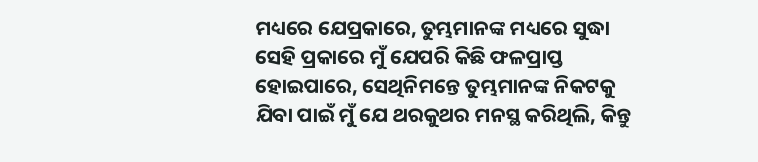ମଧ୍ୟରେ ଯେପ୍ରକାରେ, ତୁମ୍ଭମାନଙ୍କ ମଧ୍ୟରେ ସୁଦ୍ଧା ସେହି ପ୍ରକାରେ ମୁଁ ଯେପରି କିଛି ଫଳପ୍ରାପ୍ତ ହୋଇପାରେ, ସେଥିନିମନ୍ତେ ତୁମ୍ଭମାନଙ୍କ ନିକଟକୁ ଯିବା ପାଇଁ ମୁଁ ଯେ ଥରକୁଥର ମନସ୍ଥ କରିଥିଲି, କିନ୍ତୁ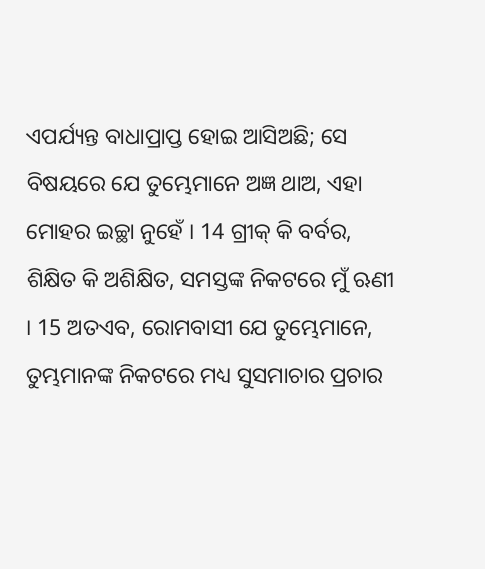ଏପର୍ଯ୍ୟନ୍ତ ବାଧାପ୍ରାପ୍ତ ହୋଇ ଆସିଅଛି; ସେ ବିଷୟରେ ଯେ ତୁମ୍ଭେମାନେ ଅଜ୍ଞ ଥାଅ, ଏହା ମୋହର ଇଚ୍ଛା ନୁହେଁ । 14 ଗ୍ରୀକ୍‍ କି ବର୍ବର, ଶିକ୍ଷିତ କି ଅଶିକ୍ଷିତ, ସମସ୍ତଙ୍କ ନିକଟରେ ମୁଁ ଋଣୀ । 15 ଅତଏବ, ରୋମବାସୀ ଯେ ତୁମ୍ଭେମାନେ, ତୁମ୍ଭମାନଙ୍କ ନିକଟରେ ମଧ୍ୟ ସୁସମାଚାର ପ୍ରଚାର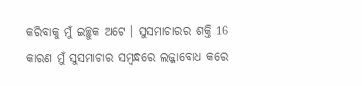କରିବାକୁ ମୁଁ ଇଚ୍ଛୁକ ଅଟେ । ସୁସମାଚାରର ଶକ୍ତି 16 କାରଣ ମୁଁ ସୁସମାଚାର ସମ୍ବନ୍ଧରେ ଲଜ୍ଜାବୋଧ କରେ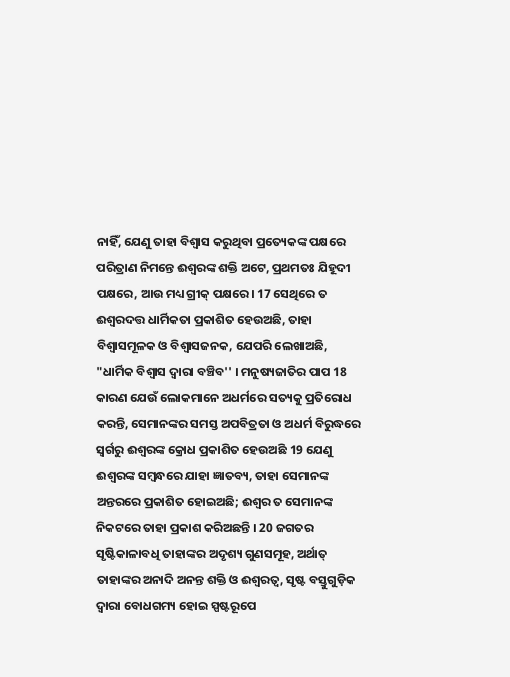ନାହିଁ, ଯେଣୁ ତାହା ବିଶ୍ୱାସ କରୁଥିବା ପ୍ରତ୍ୟେକଙ୍କ ପକ୍ଷରେ ପରିତ୍ରାଣ ନିମନ୍ତେ ଈଶ୍ୱରଙ୍କ ଶକ୍ତି ଅଟେ, ପ୍ରଥମତଃ ଯିହୂଦୀ ପକ୍ଷରେ, ଆଉ ମଧ୍ୟ ଗ୍ରୀକ୍‍ ପକ୍ଷରେ। 17 ସେଥିରେ ତ ଈଶ୍ୱରଦତ୍ତ ଧାର୍ମିକତା ପ୍ରକାଶିତ ହେଉଅଛି, ତାହା ବିଶ୍ୱାସମୂଳକ ଓ ବିଶ୍ୱାସଜନକ, ଯେପରି ଲେଖାଅଛି, "ଧାର୍ମିକ ବିଶ୍ୱାସ ଦ୍ୱାରା ବଞ୍ଚିବ'' । ମନୁଷ୍ୟଜାତିର ପାପ 18 କାରଣ ଯେଉଁ ଲୋକମାନେ ଅଧର୍ମରେ ସତ୍ୟକୁ ପ୍ରତିରୋଧ କରନ୍ତି, ସେମାନଙ୍କର ସମସ୍ତ ଅପବିତ୍ରତା ଓ ଅଧର୍ମ ବିରୁଦ୍ଧରେ ସ୍ୱର୍ଗରୁ ଈଶ୍ୱରଙ୍କ କ୍ରୋଧ ପ୍ରକାଶିତ ହେଉଅଛି 19 ଯେଣୁ ଈଶ୍ୱରଙ୍କ ସମ୍ବନ୍ଧରେ ଯାହା ଜ୍ଞାତବ୍ୟ, ତାହା ସେମାନଙ୍କ ଅନ୍ତରରେ ପ୍ରକାଶିତ ହୋଇଅଛି; ଈଶ୍ୱର ତ ସେମାନଙ୍କ ନିକଟରେ ତାହା ପ୍ରକାଶ କରିଅଛନ୍ତି । 20 ଜଗତର ସୃଷ୍ଟିକାଳାବଧି ତାହାଙ୍କର ଅଦୃଶ୍ୟ ଗୁଣସମୂହ, ଅର୍ଥାତ୍‍ ତାହାଙ୍କର ଅନାଦି ଅନନ୍ତ ଶକ୍ତି ଓ ଈଶ୍ୱରତ୍ୱ, ସୃଷ୍ଟ ବସ୍ତୁଗୁଡ଼ିକ ଦ୍ୱାରା ବୋଧଗମ୍ୟ ହୋଇ ସ୍ପଷ୍ଟରୂପେ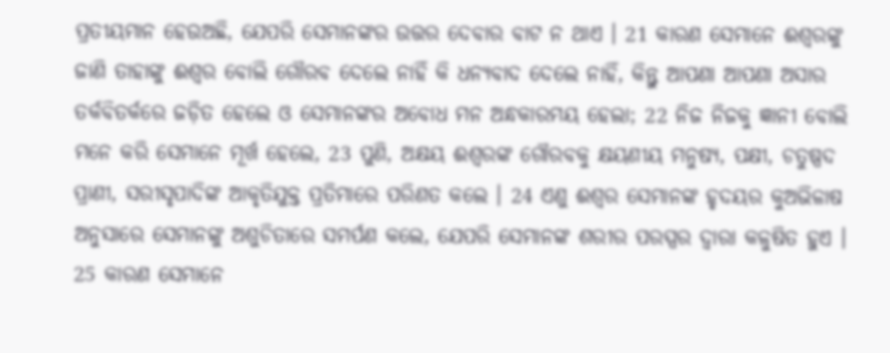ପ୍ରତୀୟମାନ ହେଉଅଛି, ଯେପରି ସେମାନଙ୍କର ଉତ୍ତର ଦେବାର ବାଟ ନ ଥାଏ । 21 କାରଣ ସେମାନେ ଈଶ୍ୱରଙ୍କୁ ଜାଣି ତାହାଙ୍କୁ ଈଶ୍ୱର ବୋଲି ଗୌରବ ଦେଲେ ନାହିଁ କି ଧନ୍ୟବାଦ ଦେଲେ ନାହିଁ, କିନ୍ତୁ ଆପଣା ଆପଣା ଅସାର ତର୍କବିତର୍କରେ ଜଡ଼ିତ ହେଲେ ଓ ସେମାନଙ୍କର ଅବୋଧ ମନ ଅନ୍ଧକାରମୟ ହେଲା; 22 ନିଜ ନିଜକୁ ଜ୍ଞାନୀ ବୋଲି ମନେ କରି ସେମାନେ ମୂର୍ଖ ହେଲେ, 23 ପୁଣି, ଅକ୍ଷୟ ଈଶ୍ୱରଙ୍କ ଗୌରବକୁ କ୍ଷୟଣୀୟ ମନୁଷ୍ୟ, ପକ୍ଷୀ, ଚତୁଷ୍ପଦ ପ୍ରାଣୀ, ସରୀସୃପାଦିଙ୍କ ଆକୃତିଯୁକ୍ତ ପ୍ରତିମାରେ ପରିଣତ କଲେ । 24 ଏଣୁ ଈଶ୍ୱର ସେମାନଙ୍କ ହୃଦୟର କୁଅଭିଳାଷ ଅନୁସାରେ ସେମାନଙ୍କୁ ଅଶୁଚିତାରେ ସମର୍ପଣ କଲେ, ଯେପରି ସେମାନଙ୍କ ଶରୀର ପରସ୍ପର ଦ୍ୱାରା କଳୁଷିତ ହୁଏ । 25 କାରଣ ସେମାନେ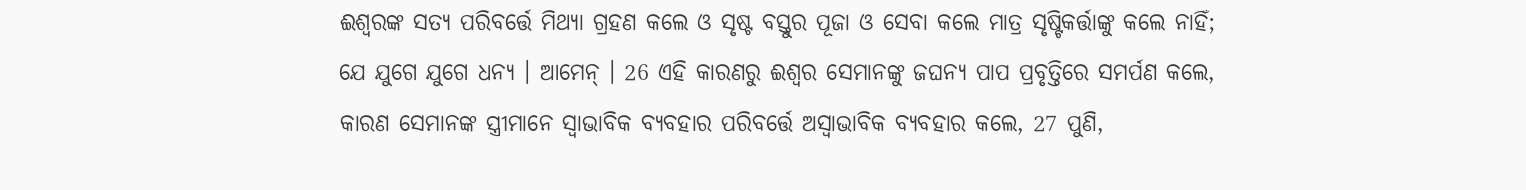ଈଶ୍ୱରଙ୍କ ସତ୍ୟ ପରିବର୍ତ୍ତେ ମିଥ୍ୟା ଗ୍ରହଣ କଲେ ଓ ସୃଷ୍ଟ ବସ୍ତୁର ପୂଜା ଓ ସେବା କଲେ ମାତ୍ର ସୃଷ୍ଟିକର୍ତ୍ତାଙ୍କୁ କଲେ ନାହିଁ; ଯେ ଯୁଗେ ଯୁଗେ ଧନ୍ୟ । ଆମେନ୍‍ । 26 ଏହି କାରଣରୁ ଈଶ୍ୱର ସେମାନଙ୍କୁ ଜଘନ୍ୟ ପାପ ପ୍ରବୃତ୍ତିରେ ସମର୍ପଣ କଲେ, କାରଣ ସେମାନଙ୍କ ସ୍ତ୍ରୀମାନେ ସ୍ୱାଭାବିକ ବ୍ୟବହାର ପରିବର୍ତ୍ତେ ଅସ୍ୱାଭାବିକ ବ୍ୟବହାର କଲେ, 27 ପୁଣି,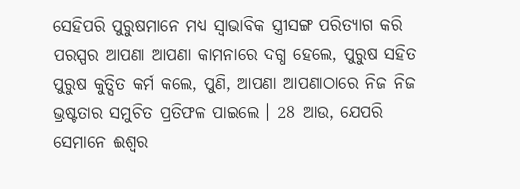ସେହିପରି ପୁରୁଷମାନେ ମଧ୍ୟ ସ୍ୱାଭାବିକ ସ୍ତ୍ରୀସଙ୍ଗ ପରିତ୍ୟାଗ କରି ପରସ୍ପର ଆପଣା ଆପଣା କାମନାରେ ଦଗ୍ଧ ହେଲେ, ପୁରୁଷ ସହିତ ପୁରୁଷ କୁତ୍ସିତ କର୍ମ କଲେ, ପୁଣି, ଆପଣା ଆପଣାଠାରେ ନିଜ ନିଜ ଭ୍ରଷ୍ଟତାର ସମୁଚିତ ପ୍ରତିଫଳ ପାଇଲେ । 28 ଆଉ, ଯେପରି ସେମାନେ ଈଶ୍ୱର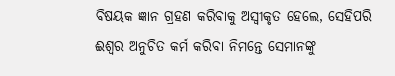ବିଷୟକ ଜ୍ଞାନ ଗ୍ରହଣ କରିବାକୁ ଅସ୍ୱୀକୃତ ହେଲେ, ସେହିପରି ଈଶ୍ୱର ଅନୁଚିତ କର୍ମ କରିବା ନିମନ୍ତେ ସେମାନଙ୍କୁ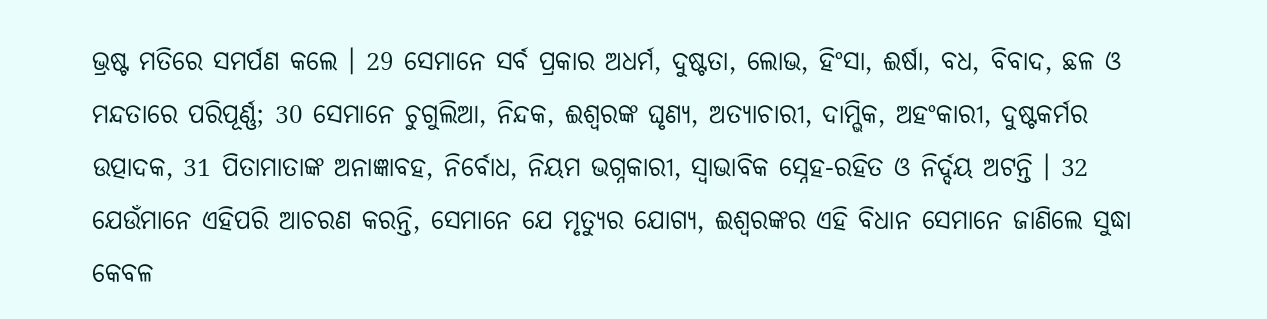ଭ୍ରଷ୍ଟ ମତିରେ ସମର୍ପଣ କଲେ । 29 ସେମାନେ ସର୍ବ ପ୍ରକାର ଅଧର୍ମ, ଦୁଷ୍ଟତା, ଲୋଭ, ହିଂସା, ଈର୍ଷା, ବଧ, ବିବାଦ, ଛଳ ଓ ମନ୍ଦତାରେ ପରିପୂର୍ଣ୍ଣ; 30 ସେମାନେ ଚୁଗୁଲିଆ, ନିନ୍ଦକ, ଈଶ୍ୱରଙ୍କ ଘୃଣ୍ୟ, ଅତ୍ୟାଚାରୀ, ଦାମ୍ଭିକ, ଅହଂକାରୀ, ଦୁଷ୍ଟକର୍ମର ଉତ୍ପାଦକ, 31 ପିତାମାତାଙ୍କ ଅନାଜ୍ଞାବହ, ନିର୍ବୋଧ, ନିୟମ ଭଗ୍ନକାରୀ, ସ୍ୱାଭାବିକ ସ୍ନେହ-ରହିତ ଓ ନିର୍ଦ୍ଦୟ ଅଟନ୍ତି । 32 ଯେଉଁମାନେ ଏହିପରି ଆଚରଣ କରନ୍ତି, ସେମାନେ ଯେ ମୃତ୍ୟୁର ଯୋଗ୍ୟ, ଈଶ୍ୱରଙ୍କର ଏହି ବିଧାନ ସେମାନେ ଜାଣିଲେ ସୁଦ୍ଧା କେବଳ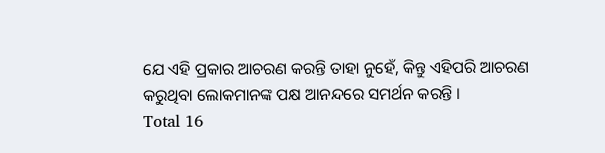ଯେ ଏହି ପ୍ରକାର ଆଚରଣ କରନ୍ତି ତାହା ନୁହେଁ, କିନ୍ତୁ ଏହିପରି ଆଚରଣ କରୁଥିବା ଲୋକମାନଙ୍କ ପକ୍ଷ ଆନନ୍ଦରେ ସମର୍ଥନ କରନ୍ତି ।
Total 16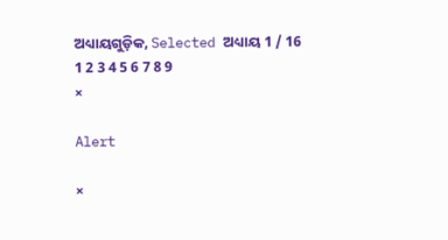ଅଧ୍ୟାୟଗୁଡ଼ିକ, Selected ଅଧ୍ୟାୟ 1 / 16
1 2 3 4 5 6 7 8 9
×

Alert

×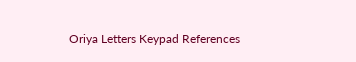Oriya Letters Keypad References